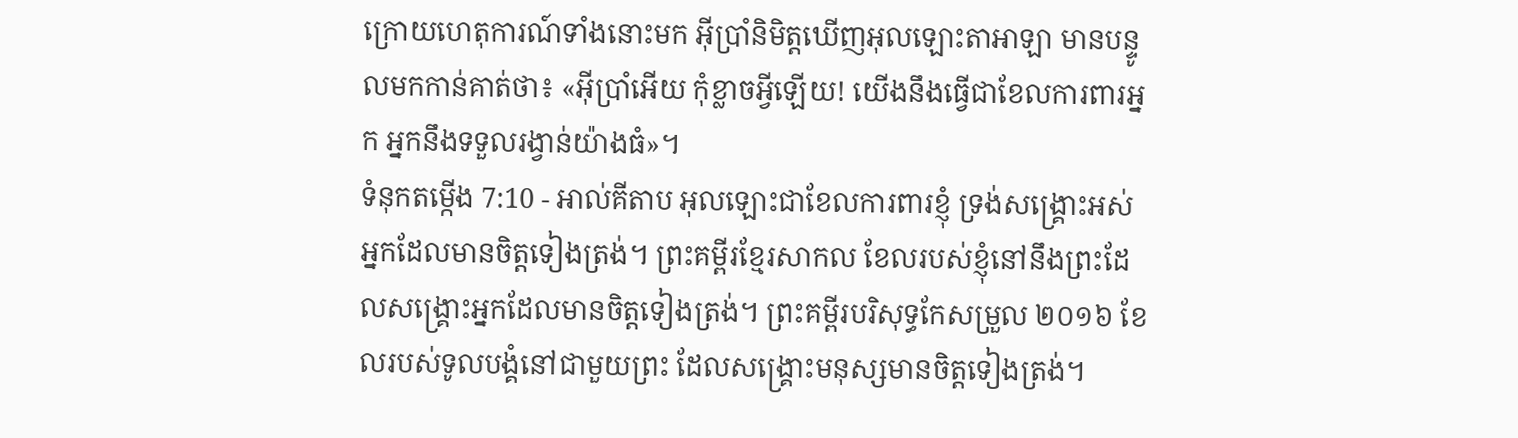ក្រោយហេតុការណ៍ទាំងនោះមក អ៊ីប្រាំនិមិត្តឃើញអុលឡោះតាអាឡា មានបន្ទូលមកកាន់គាត់ថា៖ «អ៊ីប្រាំអើយ កុំខ្លាចអ្វីឡើយ! យើងនឹងធ្វើជាខែលការពារអ្នក អ្នកនឹងទទួលរង្វាន់យ៉ាងធំ»។
ទំនុកតម្កើង 7:10 - អាល់គីតាប អុលឡោះជាខែលការពារខ្ញុំ ទ្រង់សង្គ្រោះអស់អ្នកដែលមានចិត្តទៀងត្រង់។ ព្រះគម្ពីរខ្មែរសាកល ខែលរបស់ខ្ញុំនៅនឹងព្រះដែលសង្គ្រោះអ្នកដែលមានចិត្តទៀងត្រង់។ ព្រះគម្ពីរបរិសុទ្ធកែសម្រួល ២០១៦ ខែលរបស់ទូលបង្គំនៅជាមួយព្រះ ដែលសង្គ្រោះមនុស្សមានចិត្តទៀងត្រង់។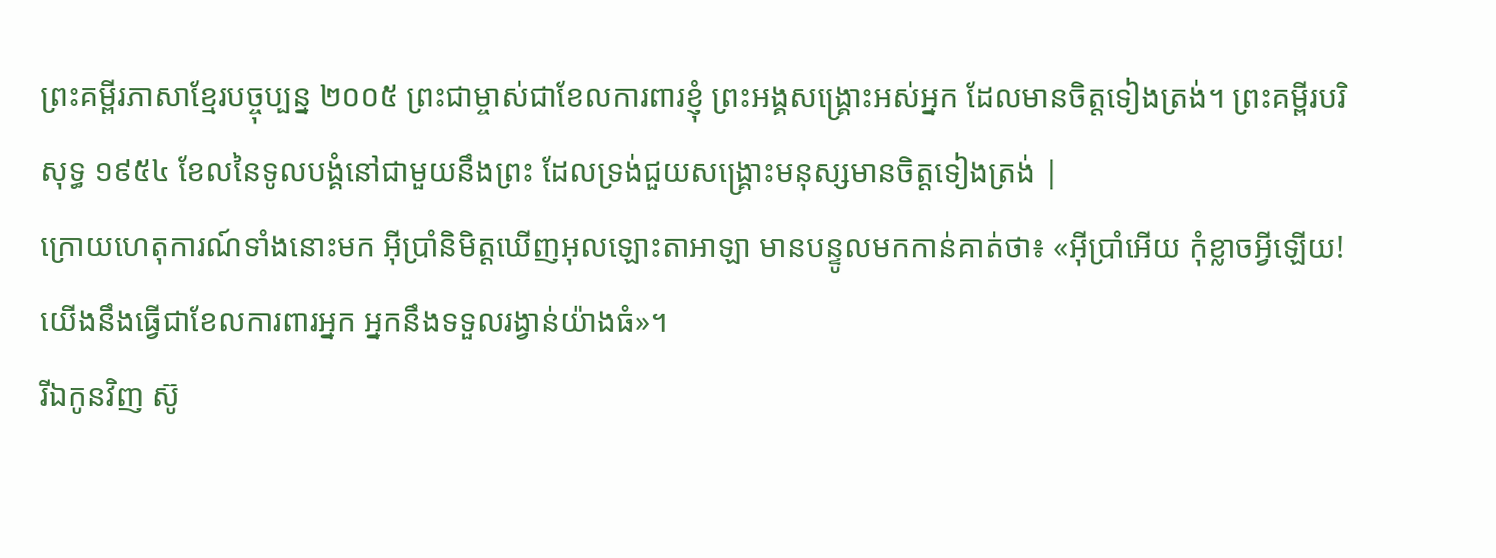ព្រះគម្ពីរភាសាខ្មែរបច្ចុប្បន្ន ២០០៥ ព្រះជាម្ចាស់ជាខែលការពារខ្ញុំ ព្រះអង្គសង្គ្រោះអស់អ្នក ដែលមានចិត្តទៀងត្រង់។ ព្រះគម្ពីរបរិសុទ្ធ ១៩៥៤ ខែលនៃទូលបង្គំនៅជាមួយនឹងព្រះ ដែលទ្រង់ជួយសង្គ្រោះមនុស្សមានចិត្តទៀងត្រង់ |
ក្រោយហេតុការណ៍ទាំងនោះមក អ៊ីប្រាំនិមិត្តឃើញអុលឡោះតាអាឡា មានបន្ទូលមកកាន់គាត់ថា៖ «អ៊ីប្រាំអើយ កុំខ្លាចអ្វីឡើយ! យើងនឹងធ្វើជាខែលការពារអ្នក អ្នកនឹងទទួលរង្វាន់យ៉ាងធំ»។
រីឯកូនវិញ ស៊ូ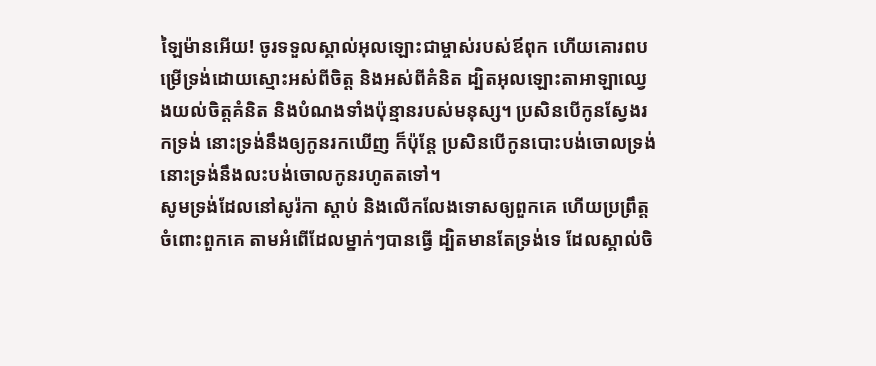ឡៃម៉ានអើយ! ចូរទទួលស្គាល់អុលឡោះជាម្ចាស់របស់ឪពុក ហើយគោរពបម្រើទ្រង់ដោយស្មោះអស់ពីចិត្ត និងអស់ពីគំនិត ដ្បិតអុលឡោះតាអាឡាឈ្វេងយល់ចិត្តគំនិត និងបំណងទាំងប៉ុន្មានរបស់មនុស្ស។ ប្រសិនបើកូនស្វែងរកទ្រង់ នោះទ្រង់នឹងឲ្យកូនរកឃើញ ក៏ប៉ុន្តែ ប្រសិនបើកូនបោះបង់ចោលទ្រង់ នោះទ្រង់នឹងលះបង់ចោលកូនរហូតតទៅ។
សូមទ្រង់ដែលនៅសូរ៉កា ស្តាប់ និងលើកលែងទោសឲ្យពួកគេ ហើយប្រព្រឹត្តចំពោះពួកគេ តាមអំពើដែលម្នាក់ៗបានធ្វើ ដ្បិតមានតែទ្រង់ទេ ដែលស្គាល់ចិ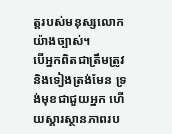ត្តរបស់មនុស្សលោកយ៉ាងច្បាស់។
បើអ្នកពិតជាត្រឹមត្រូវ និងទៀងត្រង់មែន ទ្រង់មុខជាជួយអ្នក ហើយស្ដារស្ថានភាពរប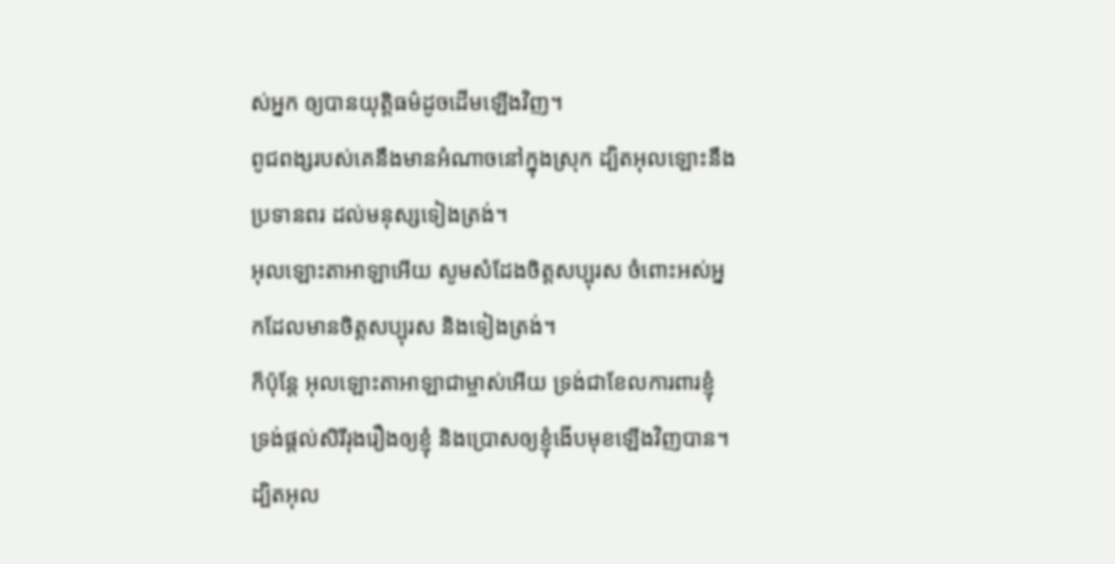ស់អ្នក ឲ្យបានយុត្តិធម៌ដូចដើមឡើងវិញ។
ពូជពង្សរបស់គេនឹងមានអំណាចនៅក្នុងស្រុក ដ្បិតអុលឡោះនឹងប្រទានពរ ដល់មនុស្សទៀងត្រង់។
អុលឡោះតាអាឡាអើយ សូមសំដែងចិត្តសប្បុរស ចំពោះអស់អ្នកដែលមានចិត្តសប្បុរស និងទៀងត្រង់។
ក៏ប៉ុន្តែ អុលឡោះតាអាឡាជាម្ចាស់អើយ ទ្រង់ជាខែលការពារខ្ញុំ ទ្រង់ផ្តល់សិរីរុងរឿងឲ្យខ្ញុំ និងប្រោសឲ្យខ្ញុំងើបមុខឡើងវិញបាន។
ដ្បិតអុល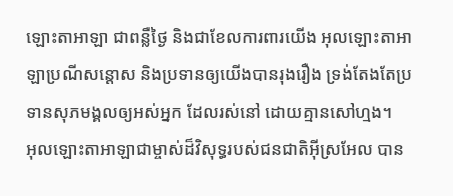ឡោះតាអាឡា ជាពន្លឺថ្ងៃ និងជាខែលការពារយើង អុលឡោះតាអាឡាប្រណីសន្ដោស និងប្រទានឲ្យយើងបានរុងរឿង ទ្រង់តែងតែប្រទានសុភមង្គលឲ្យអស់អ្នក ដែលរស់នៅ ដោយគ្មានសៅហ្មង។
អុលឡោះតាអាឡាជាម្ចាស់ដ៏វិសុទ្ធរបស់ជនជាតិអ៊ីស្រអែល បាន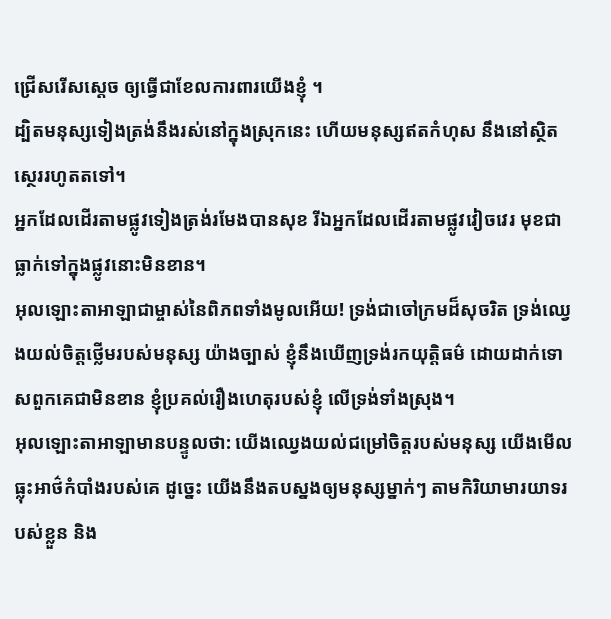ជ្រើសរើសស្តេច ឲ្យធ្វើជាខែលការពារយើងខ្ញុំ ។
ដ្បិតមនុស្សទៀងត្រង់នឹងរស់នៅក្នុងស្រុកនេះ ហើយមនុស្សឥតកំហុស នឹងនៅស្ថិតស្ថេររហូតតទៅ។
អ្នកដែលដើរតាមផ្លូវទៀងត្រង់រមែងបានសុខ រីឯអ្នកដែលដើរតាមផ្លូវវៀចវេរ មុខជាធ្លាក់ទៅក្នុងផ្លូវនោះមិនខាន។
អុលឡោះតាអាឡាជាម្ចាស់នៃពិភពទាំងមូលអើយ! ទ្រង់ជាចៅក្រមដ៏សុចរិត ទ្រង់ឈ្វេងយល់ចិត្តថ្លើមរបស់មនុស្ស យ៉ាងច្បាស់ ខ្ញុំនឹងឃើញទ្រង់រកយុត្តិធម៌ ដោយដាក់ទោសពួកគេជាមិនខាន ខ្ញុំប្រគល់រឿងហេតុរបស់ខ្ញុំ លើទ្រង់ទាំងស្រុង។
អុលឡោះតាអាឡាមានបន្ទូលថា: យើងឈ្វេងយល់ជម្រៅចិត្តរបស់មនុស្ស យើងមើលធ្លុះអាថ៌កំបាំងរបស់គេ ដូច្នេះ យើងនឹងតបស្នងឲ្យមនុស្សម្នាក់ៗ តាមកិរិយាមារយាទរបស់ខ្លួន និង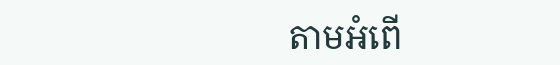តាមអំពើ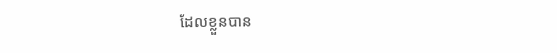ដែលខ្លួនបាន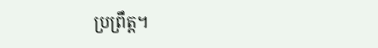ប្រព្រឹត្ត។